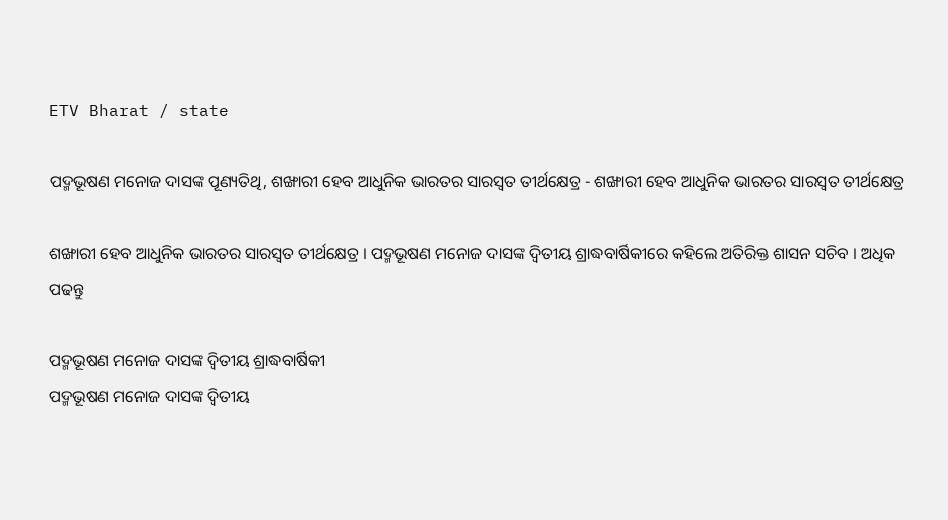ETV Bharat / state

ପଦ୍ମଭୂଷଣ ମନୋଜ ଦାସଙ୍କ ପୂଣ୍ୟତିଥି, ଶଙ୍ଖାରୀ ହେବ ଆଧୁନିକ ଭାରତର ସାରସ୍ଵତ ତୀର୍ଥକ୍ଷେତ୍ର - ଶଙ୍ଖାରୀ ହେବ ଆଧୁନିକ ଭାରତର ସାରସ୍ଵତ ତୀର୍ଥକ୍ଷେତ୍ର

ଶଙ୍ଖାରୀ ହେବ ଆଧୁନିକ ଭାରତର ସାରସ୍ଵତ ତୀର୍ଥକ୍ଷେତ୍ର । ପଦ୍ମଭୂଷଣ ମନୋଜ ଦାସଙ୍କ ଦ୍ୱିତୀୟ ଶ୍ରାଦ୍ଧବାର୍ଷିକୀରେ କହିଲେ ଅତିରିକ୍ତ ଶାସନ ସଚିବ । ଅଧିକ ପଢନ୍ତୁ

ପଦ୍ମଭୂଷଣ ମନୋଜ ଦାସଙ୍କ ଦ୍ୱିତୀୟ ଶ୍ରାଦ୍ଧବାର୍ଷିକୀ
ପଦ୍ମଭୂଷଣ ମନୋଜ ଦାସଙ୍କ ଦ୍ୱିତୀୟ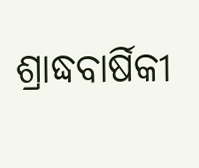ଶ୍ରାଦ୍ଧବାର୍ଷିକୀ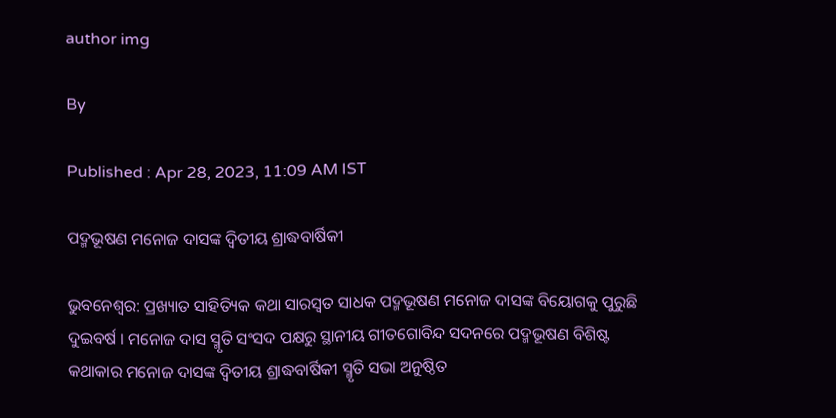author img

By

Published : Apr 28, 2023, 11:09 AM IST

ପଦ୍ମଭୂଷଣ ମନୋଜ ଦାସଙ୍କ ଦ୍ୱିତୀୟ ଶ୍ରାଦ୍ଧବାର୍ଷିକୀ

ଭୁବନେଶ୍ବର: ପ୍ରଖ୍ୟାତ ସାହିତ୍ୟିକ କଥା ସାରସ୍ବତ ସାଧକ ପଦ୍ମଭୂଷଣ ମନୋଜ ଦାସଙ୍କ ବିୟୋଗକୁ ପୁରୁଛି ଦୁଇବର୍ଷ । ମନୋଜ ଦାସ ସ୍ମୃତି ସଂସଦ ପକ୍ଷରୁ ସ୍ଥାନୀୟ ଗୀତଗୋବିନ୍ଦ ସଦନରେ ପଦ୍ମଭୂଷଣ ବିଶିଷ୍ଟ କଥାକାର ମନୋଜ ଦାସଙ୍କ ଦ୍ୱିତୀୟ ଶ୍ରାଦ୍ଧବାର୍ଷିକୀ ସ୍ମୃତି ସଭା ଅନୁଷ୍ଠିତ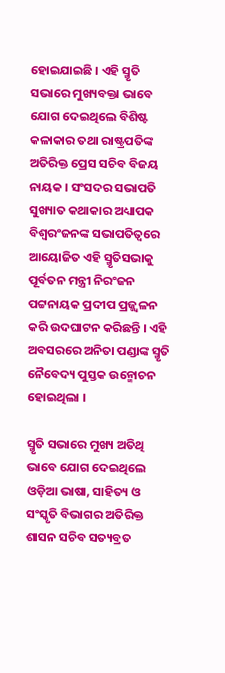ହୋଇଯାଇଛି । ଏହି ସ୍ମୃତି ସଭାରେ ମୁଖ୍ୟବକ୍ତା ଭାବେ ଯୋଗ ଦେଇଥିଲେ ବିଶିଷ୍ଟ କଳାକାର ତଥା ରାଷ୍ଟ୍ରପତିଙ୍କ ଅତିରିକ୍ତ ପ୍ରେସ ସଚିବ ବିଜୟ ନାୟକ । ସଂସଦର ସଭାପତି ସୁଖ୍ୟାତ କଥାକାର ଅଧ୍ୟାପକ ବିଶ୍ୱରଂଜନଙ୍କ ସଭାପତିତ୍ୱରେ ଆୟୋଜିତ ଏହି ସ୍ମୃତିସଭାକୁ ପୂର୍ବତନ ମନ୍ତ୍ରୀ ନିରଂଜନ ପଟ୍ଟନାୟକ ପ୍ରଦୀପ ପ୍ରଜ୍ଜ୍ଵଳନ କରି ଉଦଘାଟନ କରିଛନ୍ତି । ଏହି ଅବସରରେ ଅନିତା ପଣ୍ଡାଙ୍କ ସ୍ମୃତି ନୈବେଦ୍ୟ ପୁସ୍ତକ ଉନ୍ମୋଚନ ହୋଇଥିଲା ।

ସ୍ମୃତି ସଭାରେ ମୁଖ୍ୟ ଅତିଥି ଭାବେ ଯୋଗ ଦେଇଥିଲେ ଓଡ଼ିଆ ଭାଷା, ସାହିତ୍ୟ ଓ ସଂସ୍କୃତି ବିଭାଗର ଅତିରିକ୍ତ ଶାସନ ସଚିବ ସତ୍ୟବ୍ରତ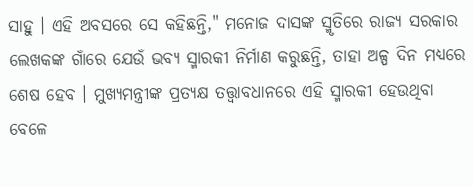ସାହୁ । ଏହି ଅବସରେ ସେ କହିଛନ୍ତି," ମନୋଜ ଦାସଙ୍କ ସ୍ମୃତିରେ ରାଜ୍ୟ ସରକାର ଲେଖକଙ୍କ ଗାଁରେ ଯେଉଁ ଭବ୍ୟ ସ୍ମାରକୀ ନିର୍ମାଣ କରୁଛନ୍ତି, ତାହା ଅଳ୍ପ ଦିନ ମଧ୍ୟରେ ଶେଷ ହେବ । ମୁଖ୍ୟମନ୍ତ୍ରୀଙ୍କ ପ୍ରତ୍ୟକ୍ଷ ତତ୍ତ୍ବାବଧାନରେ ଏହି ସ୍ମାରକୀ ହେଉଥିବା ବେଳେ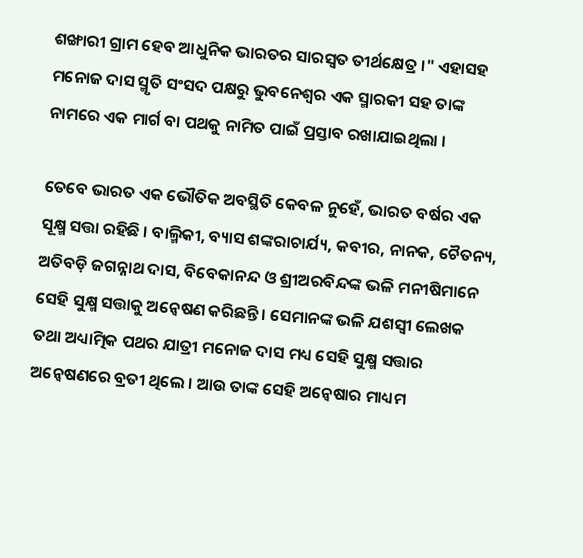ଶଙ୍ଖାରୀ ଗ୍ରାମ ହେବ ଆଧୁନିକ ଭାରତର ସାରସ୍ଵତ ତୀର୍ଥକ୍ଷେତ୍ର ।" ଏହାସହ ମନୋଜ ଦାସ ସ୍ମୃତି ସଂସଦ ପକ୍ଷରୁ ଭୁବନେଶ୍ୱର ଏକ ସ୍ମାରକୀ ସହ ତାଙ୍କ ନାମରେ ଏକ ମାର୍ଗ ବା ପଥକୁ ନାମିତ ପାଇଁ ପ୍ରସ୍ତାବ ରଖାଯାଇଥିଲା ।

ତେବେ ଭାରତ ଏକ ଭୌତିକ ଅବସ୍ଥିତି କେବଳ ନୁହେଁ, ଭାରତ ବର୍ଷର ଏକ ସୂକ୍ଷ୍ମ ସତ୍ତା ରହିଛି । ବାଲ୍ମିକୀ, ବ୍ୟାସ ଶଙ୍କରାଚାର୍ଯ୍ୟ, କବୀର, ନାନକ, ଚୈତନ୍ୟ, ଅତିବଡ଼ି ଜଗନ୍ନାଥ ଦାସ, ବିବେକାନନ୍ଦ ଓ ଶ୍ରୀଅରବିନ୍ଦଙ୍କ ଭଳି ମନୀଷିମାନେ ସେହି ସୁକ୍ଷ୍ମ ସତ୍ତାକୁ ଅନ୍ୱେଷଣ କରିଛନ୍ତି । ସେମାନଙ୍କ ଭଳି ଯଶସ୍ଵୀ ଲେଖକ ତଥା ଅଧ୍ୟାତ୍ମିକ ପଥର ଯାତ୍ରୀ ମନୋଜ ଦାସ ମଧ୍ୟ ସେହି ସୁକ୍ଷ୍ମ ସତ୍ତାର ଅନ୍ୱେଷଣରେ ବ୍ରତୀ ଥିଲେ । ଆଉ ତାଙ୍କ ସେହି ଅନ୍ୱେଷାର ମାଧ୍ୟମ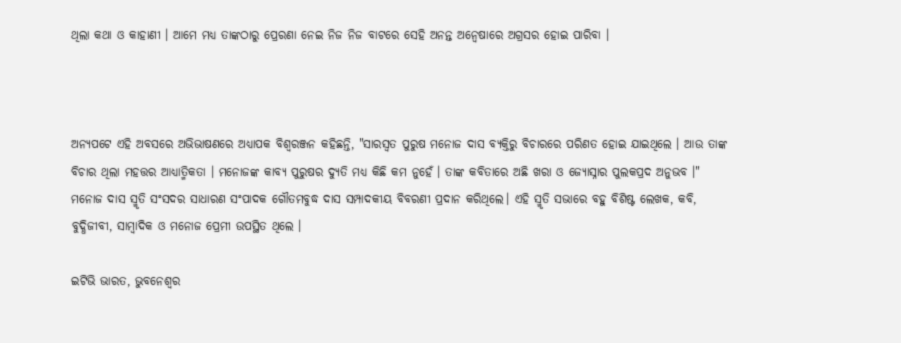ଥିଲା କଥା ଓ କାହାଣୀ । ଆମେ ମଧ୍ୟ ତାଙ୍କଠାରୁ ପ୍ରେରଣା ନେଇ ନିଜ ନିଜ ବାଟରେ ସେହି ଅନନ୍ତ ଅନ୍ୱେଷାରେ ଅଗ୍ରସର ହୋଇ ପାରିବା ।



ଅନ୍ୟପଟେ ଏହି ଅବସରେ ଅଭିଭାଷଣରେ ଅଧ୍ୟାପକ ବିଶ୍ୱରଞ୍ଜନ କହିଛନ୍ତି, "ସାରସ୍ଵତ ପୁରୁଷ ମନୋଜ ଦାସ ବ୍ୟକ୍ତିରୁ ବିଚାରରେ ପରିଣତ ହୋଇ ଯାଇଥିଲେ । ଆଉ ତାଙ୍କ ବିଚାର ଥିଲା ମହତ୍ତର ଆଧ୍ୟାତ୍ମିକତା । ମନୋଜଙ୍କ କାବ୍ୟ ପୁରୁଷର ଦ୍ୟୁତି ମଧ୍ୟ କିଛି କମ ନୁହେଁ । ତାଙ୍କ କବିତାରେ ଅଛି ଖରା ଓ ଜ୍ୟୋସ୍ନାର ପୁଲକପ୍ରଦ ଅନୁଭବ ।" ମନୋଜ ଦାସ ସ୍ମୃତି ସଂସଦର ସାଧାରଣ ସଂପାଦକ ଗୌତମବୁଦ୍ଧ ଦାସ ସମ୍ପାଦକୀୟ ବିବରଣୀ ପ୍ରଦାନ କରିଥିଲେ। ଏହି ସ୍ମୃତି ସଭାରେ ବହୁ ବିଶିଷ୍ଟ ଲେଖକ, କବି, ବୁଦ୍ଧିଜୀବୀ, ସାମ୍ବାଦିକ ଓ ମନୋଜ ପ୍ରେମୀ ଉପସ୍ଥିତ ଥିଲେ ।

ଇଟିଭି ଭାରତ, ଭୁବନେଶ୍ବର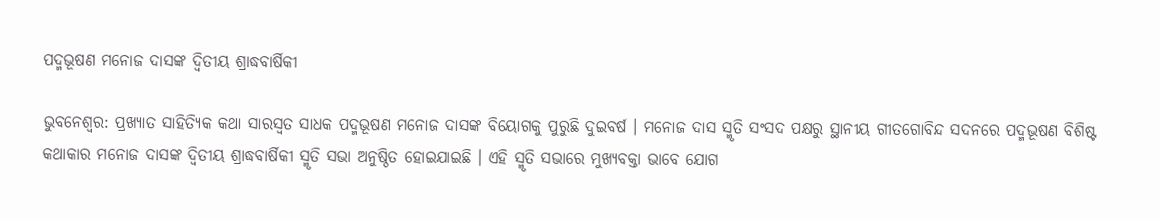ପଦ୍ମଭୂଷଣ ମନୋଜ ଦାସଙ୍କ ଦ୍ୱିତୀୟ ଶ୍ରାଦ୍ଧବାର୍ଷିକୀ

ଭୁବନେଶ୍ବର: ପ୍ରଖ୍ୟାତ ସାହିତ୍ୟିକ କଥା ସାରସ୍ବତ ସାଧକ ପଦ୍ମଭୂଷଣ ମନୋଜ ଦାସଙ୍କ ବିୟୋଗକୁ ପୁରୁଛି ଦୁଇବର୍ଷ । ମନୋଜ ଦାସ ସ୍ମୃତି ସଂସଦ ପକ୍ଷରୁ ସ୍ଥାନୀୟ ଗୀତଗୋବିନ୍ଦ ସଦନରେ ପଦ୍ମଭୂଷଣ ବିଶିଷ୍ଟ କଥାକାର ମନୋଜ ଦାସଙ୍କ ଦ୍ୱିତୀୟ ଶ୍ରାଦ୍ଧବାର୍ଷିକୀ ସ୍ମୃତି ସଭା ଅନୁଷ୍ଠିତ ହୋଇଯାଇଛି । ଏହି ସ୍ମୃତି ସଭାରେ ମୁଖ୍ୟବକ୍ତା ଭାବେ ଯୋଗ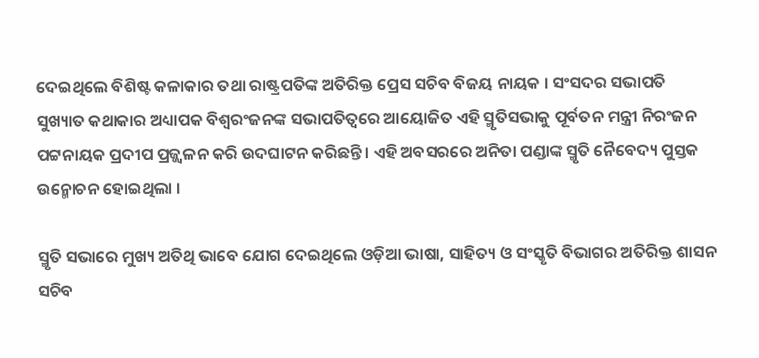ଦେଇଥିଲେ ବିଶିଷ୍ଟ କଳାକାର ତଥା ରାଷ୍ଟ୍ରପତିଙ୍କ ଅତିରିକ୍ତ ପ୍ରେସ ସଚିବ ବିଜୟ ନାୟକ । ସଂସଦର ସଭାପତି ସୁଖ୍ୟାତ କଥାକାର ଅଧ୍ୟାପକ ବିଶ୍ୱରଂଜନଙ୍କ ସଭାପତିତ୍ୱରେ ଆୟୋଜିତ ଏହି ସ୍ମୃତିସଭାକୁ ପୂର୍ବତନ ମନ୍ତ୍ରୀ ନିରଂଜନ ପଟ୍ଟନାୟକ ପ୍ରଦୀପ ପ୍ରଜ୍ଜ୍ଵଳନ କରି ଉଦଘାଟନ କରିଛନ୍ତି । ଏହି ଅବସରରେ ଅନିତା ପଣ୍ଡାଙ୍କ ସ୍ମୃତି ନୈବେଦ୍ୟ ପୁସ୍ତକ ଉନ୍ମୋଚନ ହୋଇଥିଲା ।

ସ୍ମୃତି ସଭାରେ ମୁଖ୍ୟ ଅତିଥି ଭାବେ ଯୋଗ ଦେଇଥିଲେ ଓଡ଼ିଆ ଭାଷା, ସାହିତ୍ୟ ଓ ସଂସ୍କୃତି ବିଭାଗର ଅତିରିକ୍ତ ଶାସନ ସଚିବ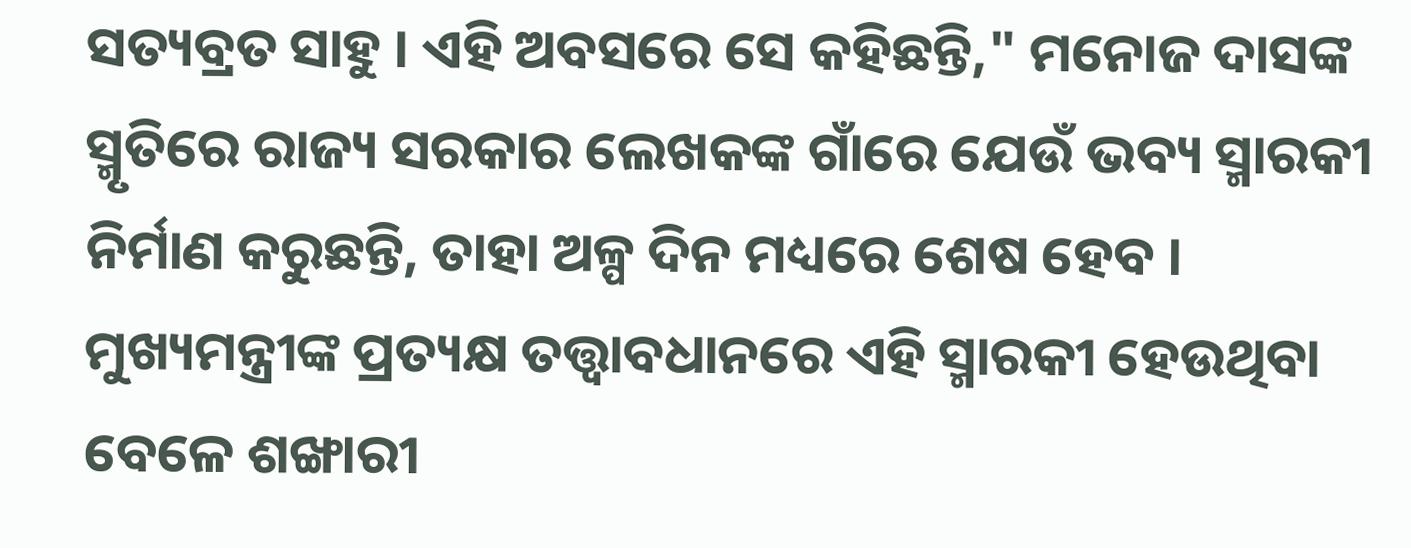ସତ୍ୟବ୍ରତ ସାହୁ । ଏହି ଅବସରେ ସେ କହିଛନ୍ତି," ମନୋଜ ଦାସଙ୍କ ସ୍ମୃତିରେ ରାଜ୍ୟ ସରକାର ଲେଖକଙ୍କ ଗାଁରେ ଯେଉଁ ଭବ୍ୟ ସ୍ମାରକୀ ନିର୍ମାଣ କରୁଛନ୍ତି, ତାହା ଅଳ୍ପ ଦିନ ମଧ୍ୟରେ ଶେଷ ହେବ । ମୁଖ୍ୟମନ୍ତ୍ରୀଙ୍କ ପ୍ରତ୍ୟକ୍ଷ ତତ୍ତ୍ବାବଧାନରେ ଏହି ସ୍ମାରକୀ ହେଉଥିବା ବେଳେ ଶଙ୍ଖାରୀ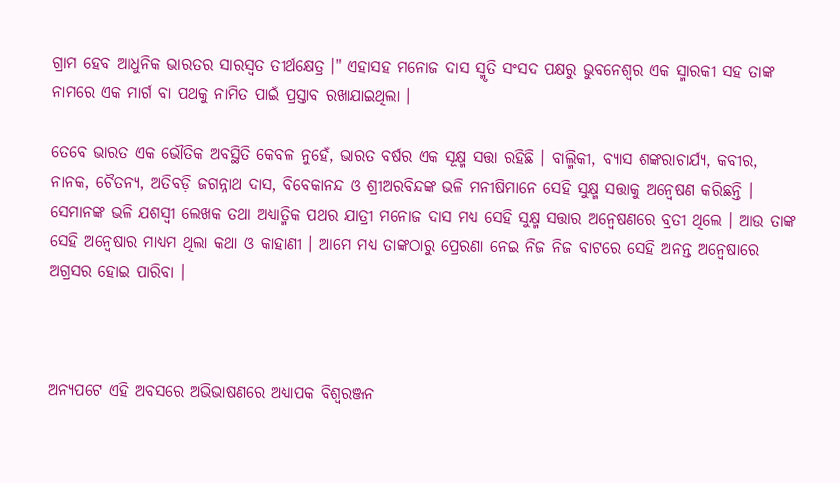ଗ୍ରାମ ହେବ ଆଧୁନିକ ଭାରତର ସାରସ୍ଵତ ତୀର୍ଥକ୍ଷେତ୍ର ।" ଏହାସହ ମନୋଜ ଦାସ ସ୍ମୃତି ସଂସଦ ପକ୍ଷରୁ ଭୁବନେଶ୍ୱର ଏକ ସ୍ମାରକୀ ସହ ତାଙ୍କ ନାମରେ ଏକ ମାର୍ଗ ବା ପଥକୁ ନାମିତ ପାଇଁ ପ୍ରସ୍ତାବ ରଖାଯାଇଥିଲା ।

ତେବେ ଭାରତ ଏକ ଭୌତିକ ଅବସ୍ଥିତି କେବଳ ନୁହେଁ, ଭାରତ ବର୍ଷର ଏକ ସୂକ୍ଷ୍ମ ସତ୍ତା ରହିଛି । ବାଲ୍ମିକୀ, ବ୍ୟାସ ଶଙ୍କରାଚାର୍ଯ୍ୟ, କବୀର, ନାନକ, ଚୈତନ୍ୟ, ଅତିବଡ଼ି ଜଗନ୍ନାଥ ଦାସ, ବିବେକାନନ୍ଦ ଓ ଶ୍ରୀଅରବିନ୍ଦଙ୍କ ଭଳି ମନୀଷିମାନେ ସେହି ସୁକ୍ଷ୍ମ ସତ୍ତାକୁ ଅନ୍ୱେଷଣ କରିଛନ୍ତି । ସେମାନଙ୍କ ଭଳି ଯଶସ୍ଵୀ ଲେଖକ ତଥା ଅଧ୍ୟାତ୍ମିକ ପଥର ଯାତ୍ରୀ ମନୋଜ ଦାସ ମଧ୍ୟ ସେହି ସୁକ୍ଷ୍ମ ସତ୍ତାର ଅନ୍ୱେଷଣରେ ବ୍ରତୀ ଥିଲେ । ଆଉ ତାଙ୍କ ସେହି ଅନ୍ୱେଷାର ମାଧ୍ୟମ ଥିଲା କଥା ଓ କାହାଣୀ । ଆମେ ମଧ୍ୟ ତାଙ୍କଠାରୁ ପ୍ରେରଣା ନେଇ ନିଜ ନିଜ ବାଟରେ ସେହି ଅନନ୍ତ ଅନ୍ୱେଷାରେ ଅଗ୍ରସର ହୋଇ ପାରିବା ।



ଅନ୍ୟପଟେ ଏହି ଅବସରେ ଅଭିଭାଷଣରେ ଅଧ୍ୟାପକ ବିଶ୍ୱରଞ୍ଜନ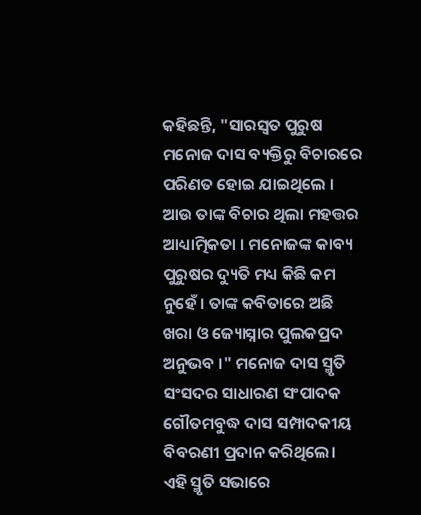କହିଛନ୍ତି, "ସାରସ୍ଵତ ପୁରୁଷ ମନୋଜ ଦାସ ବ୍ୟକ୍ତିରୁ ବିଚାରରେ ପରିଣତ ହୋଇ ଯାଇଥିଲେ । ଆଉ ତାଙ୍କ ବିଚାର ଥିଲା ମହତ୍ତର ଆଧ୍ୟାତ୍ମିକତା । ମନୋଜଙ୍କ କାବ୍ୟ ପୁରୁଷର ଦ୍ୟୁତି ମଧ୍ୟ କିଛି କମ ନୁହେଁ । ତାଙ୍କ କବିତାରେ ଅଛି ଖରା ଓ ଜ୍ୟୋସ୍ନାର ପୁଲକପ୍ରଦ ଅନୁଭବ ।" ମନୋଜ ଦାସ ସ୍ମୃତି ସଂସଦର ସାଧାରଣ ସଂପାଦକ ଗୌତମବୁଦ୍ଧ ଦାସ ସମ୍ପାଦକୀୟ ବିବରଣୀ ପ୍ରଦାନ କରିଥିଲେ। ଏହି ସ୍ମୃତି ସଭାରେ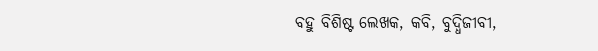ବହୁ ବିଶିଷ୍ଟ ଲେଖକ, କବି, ବୁଦ୍ଧିଜୀବୀ,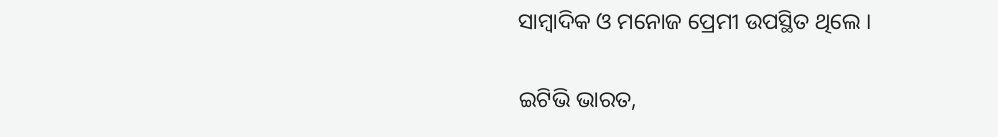ସାମ୍ବାଦିକ ଓ ମନୋଜ ପ୍ରେମୀ ଉପସ୍ଥିତ ଥିଲେ ।

ଇଟିଭି ଭାରତ,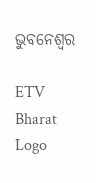ଭୁବନେଶ୍ବର

ETV Bharat Logo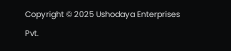Copyright © 2025 Ushodaya Enterprises Pvt.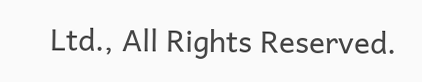Ltd., All Rights Reserved.